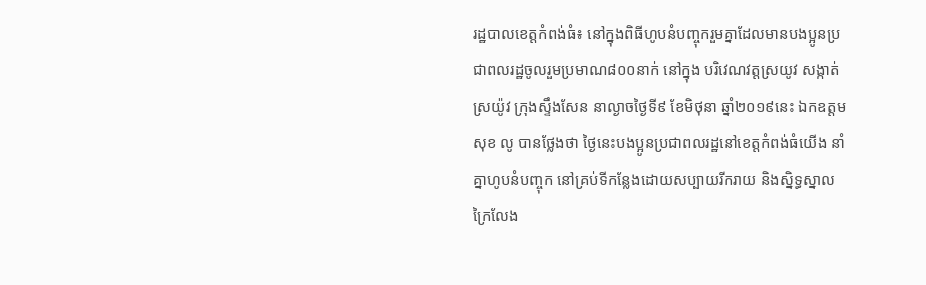រដ្ឋបាលខេត្តកំពង់ធំ៖ នៅក្នុងពិធីហូបនំបញ្ចុករួមគ្នាដែលមានបងប្អូនប្រជាពលរដ្ឋចូលរួមប្រមាណ៨០០នាក់ នៅក្នុង បរិវេណវត្តស្រយូវ សង្កាត់ស្រយ៉ូវ ក្រុងស្ទឹងសែន នាល្ងាចថ្ងៃទី៩ ខែមិថុនា ឆ្នាំ២០១៩នេះ ឯកឧត្ដម សុខ លូ បានថ្លែងថា ថ្ងៃនេះបងប្អូនប្រជាពលរដ្ឋនៅខេត្តកំពង់ធំយើង នាំគ្នាហូបនំបញ្ចុក នៅគ្រប់ទីកន្លែងដោយសប្បាយរីករាយ និងស្និទ្ធស្នាល ក្រៃលែង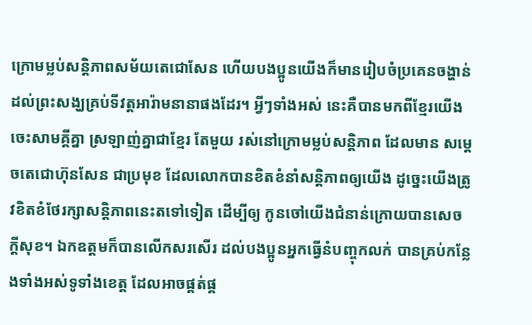ក្រោមម្លប់សន្តិភាពសម័យតេជោសែន ហើយបងប្អូនយើងក៏មានរៀបចំប្រគេនចង្ហាន់ ដល់ព្រះសង្ឃគ្រប់ទីវត្តអារ៉ាមនានាផងដែរ។ អ្វីៗទាំងអស់ នេះគឺបានមកពីខ្មែរយើងចេះសាមគ្គីគ្នា ស្រឡាញ់គ្នាជាខ្មែរ តែមួយ រស់នៅក្រោមម្លប់សន្តិភាព ដែលមាន សម្ដេចតេជោហ៊ុនសែន ជាប្រមុខ ដែលលោកបានខិតខំនាំសន្តិភាពឲ្យយើង ដូច្នេះយើងត្រូវខិតខំថែរក្សាសន្តិភាពនេះតទៅទៀត ដើម្បីឲ្យ កូនចៅយើងជំនាន់ក្រោយបានសេចក្ដីសុខ។ ឯកឧត្តមក៏បានលើកសរសើរ ដល់បងប្អូនអ្នកធ្វើនំបញ្ចុកលក់ បានគ្រប់កន្លែងទាំងអស់ទូទាំងខេត្ត ដែលអាចផ្គត់ផ្គ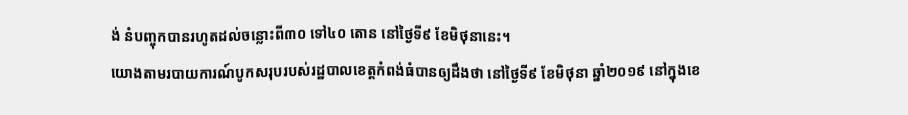ង់ នំបញ្ចុកបានរហូតដល់ចន្លោះពី៣០ ទៅ៤០ តោន នៅថ្ងៃទី៩ ខែមិថុនានេះ។
យោងតាមរបាយការណ៍បូកសរុបរបស់រដ្ឋបាលខេត្តកំពង់ធំបានឲ្យដឹងថា នៅថ្ងៃទី៩ ខែមិថុនា ឆ្នាំ២០១៩ នៅក្នុងខេ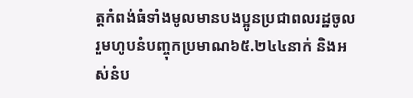ត្តកំពង់ធំទាំងមូលមានបងប្អូនប្រជាពលរដ្ឋចូលរួមហូបនំបញ្ចុកប្រមាណ៦៥.២៤៤នាក់ និងអស់នំប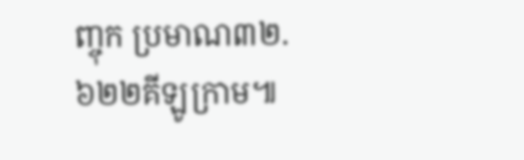ញ្ចុក ប្រមាណ៣២.៦២២គីឡូក្រាម៕